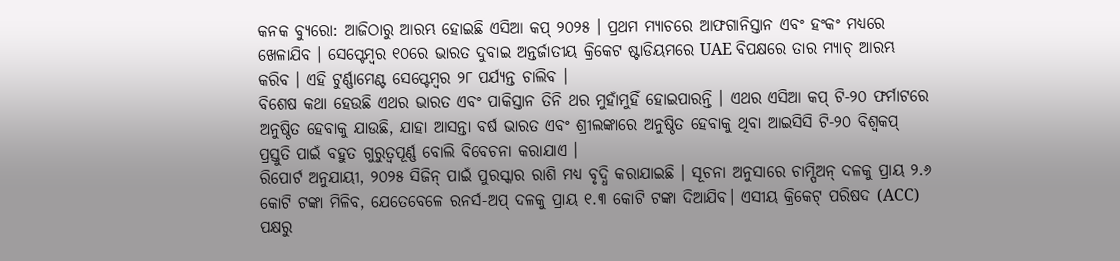କନକ ବ୍ୟୁରୋ: ଆଜିଠାରୁ ଆରମ୍ଭ ହୋଇଛି ଏସିଆ କପ୍ ୨୦୨୫ । ପ୍ରଥମ ମ୍ୟାଚରେ ଆଫଗାନିସ୍ତାନ ଏବଂ ହଂକଂ ମଧ୍ୟରେ ଖେଳାଯିବ । ସେପ୍ଟେମ୍ବର ୧୦ରେ ଭାରତ ଦୁବାଇ ଅନ୍ତର୍ଜାତୀୟ କ୍ରିକେଟ ଷ୍ଟାଡିୟମରେ UAE ବିପକ୍ଷରେ ତାର ମ୍ୟାଚ୍ ଆରମ୍ଭ କରିବ । ଏହି ଟୁର୍ଣ୍ଣାମେଣ୍ଟ ସେପ୍ଟେମ୍ବର ୨୮ ପର୍ଯ୍ୟନ୍ତ ଚାଲିବ ।
ବିଶେଷ କଥା ହେଉଛି ଏଥର ଭାରତ ଏବଂ ପାକିସ୍ତାନ ତିନି ଥର ମୁହାଁମୁହିଁ ହୋଇପାରନ୍ତି । ଏଥର ଏସିଆ କପ୍ ଟି-୨୦ ଫର୍ମାଟରେ ଅନୁଷ୍ଠିତ ହେବାକୁ ଯାଉଛି, ଯାହା ଆସନ୍ତା ବର୍ଷ ଭାରତ ଏବଂ ଶ୍ରୀଲଙ୍କାରେ ଅନୁଷ୍ଠିତ ହେବାକୁ ଥିବା ଆଇସିସି ଟି-୨୦ ବିଶ୍ୱକପ୍ ପ୍ରସ୍ତୁତି ପାଇଁ ବହୁତ ଗୁରୁତ୍ୱପୂର୍ଣ୍ଣ ବୋଲି ବିବେଚନା କରାଯାଏ ।
ରିପୋର୍ଟ ଅନୁଯାୟୀ, ୨୦୨୫ ସିଜିନ୍ ପାଇଁ ପୁରସ୍କାର ରାଶି ମଧ୍ୟ ବୃଦ୍ଧି କରାଯାଇଛି । ସୂଚନା ଅନୁସାରେ ଚାମ୍ପିଅନ୍ ଦଳକୁ ପ୍ରାୟ ୨.୬ କୋଟି ଟଙ୍କା ମିଳିବ, ଯେତେବେଳେ ରନର୍ସ-ଅପ୍ ଦଳକୁ ପ୍ରାୟ ୧.୩ କୋଟି ଟଙ୍କା ଦିଆଯିବ। ଏସୀୟ କ୍ରିକେଟ୍ ପରିଷଦ (ACC) ପକ୍ଷରୁ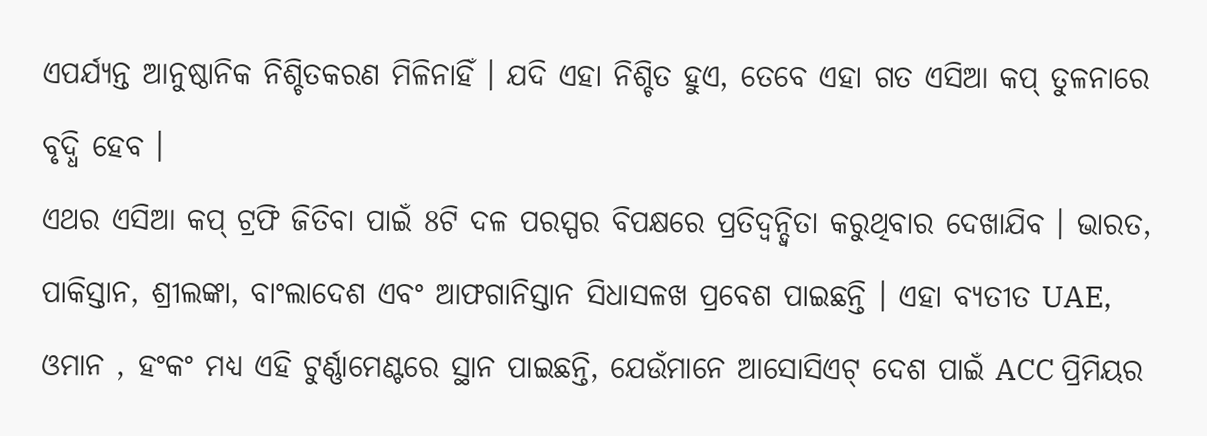ଏପର୍ଯ୍ୟନ୍ତ ଆନୁଷ୍ଠାନିକ ନିଶ୍ଚିତକରଣ ମିଳିନାହିଁ । ଯଦି ଏହା ନିଶ୍ଚିତ ହୁଏ, ତେବେ ଏହା ଗତ ଏସିଆ କପ୍ ତୁଳନାରେ ବୃଦ୍ଧି ହେବ ।
ଏଥର ଏସିଆ କପ୍ ଟ୍ରଫି ଜିତିବା ପାଇଁ 8ଟି ଦଳ ପରସ୍ପର ବିପକ୍ଷରେ ପ୍ରତିଦ୍ୱନ୍ଦ୍ୱିତା କରୁଥିବାର ଦେଖାଯିବ । ଭାରତ, ପାକିସ୍ତାନ, ଶ୍ରୀଲଙ୍କା, ବାଂଲାଦେଶ ଏବଂ ଆଫଗାନିସ୍ତାନ ସିଧାସଳଖ ପ୍ରବେଶ ପାଇଛନ୍ତି । ଏହା ବ୍ୟତୀତ UAE, ଓମାନ , ହଂକଂ ମଧ୍ୟ ଏହି ଟୁର୍ଣ୍ଣାମେଣ୍ଟରେ ସ୍ଥାନ ପାଇଛନ୍ତି, ଯେଉଁମାନେ ଆସୋସିଏଟ୍ ଦେଶ ପାଇଁ ACC ପ୍ରିମିୟର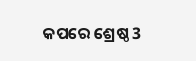କପରେ ଶ୍ରେଷ୍ଠ 3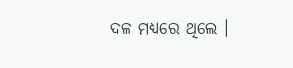ଦଳ ମଧ୍ୟରେ ଥିଲେ ।